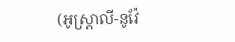(អូស្ត្រាលី-នូវ៉ែ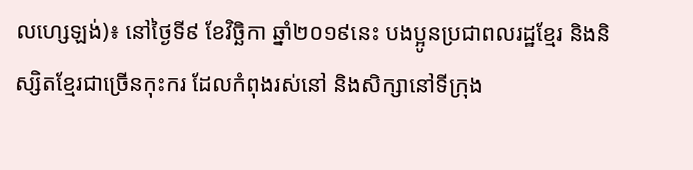លហ្សេឡង់)៖ នៅថ្ងៃទី៩ ខែវិច្ឆិកា ឆ្នាំ២០១៩នេះ បងប្អូនប្រជាពលរដ្ឋខ្មែរ និងនិស្សិតខ្មែរជាច្រើនកុះករ ដែលកំពុងរស់នៅ និងសិក្សានៅទីក្រុង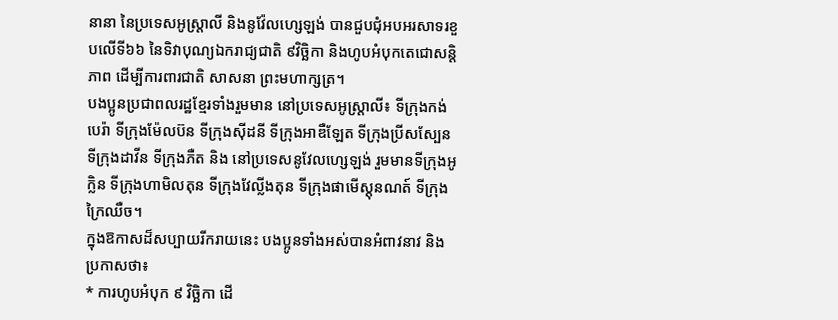នានា នៃប្រទេសអូស្រ្តាលី និងនូវ៉ែលហ្សេឡង់ បានជួបជុំអបអរសាទរខួបលើទី៦៦ នៃទិវាបុណ្យឯករាជ្យជាតិ ៩វិច្ឆិកា និងហូបអំបុកតេជោសន្តិភាព ដើម្បីការពារជាតិ សាសនា ព្រះមហាក្សត្រ។
បងប្អូនប្រជាពលរដ្ឋខ្មែរទាំងរួមមាន នៅប្រទេសអូស្ត្រាលី៖ ទីក្រុងកង់បេរ៉ា ទីក្រុងម៉ែលប៊ន ទីក្រុងស៊ីដនី ទីក្រុងអាឌឺឡែត ទីក្រុងប្រីសស្បែន ទីក្រុងដាវីន ទីក្រុងភឺត និង នៅប្រទេសនូវែលហ្សេឡង់ រួមមានទីក្រុងអូក្លិន ទីក្រុងហាមិលតុន ទីក្រុងវែល្លីងតុន ទីក្រុងផាមើស្តុនណត៍ ទីក្រុងក្រៃឈឺច។
ក្នុងឱកាសដ៏សប្បាយរីករាយនេះ បងប្អូនទាំងអស់បានអំពាវនាវ និងប្រកាសថា៖
* ការហូបអំបុក ៩ វិច្ឆិកា ដើ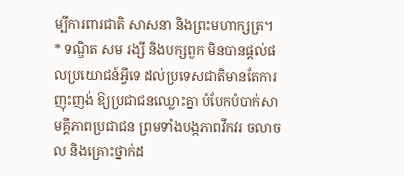ម្បីការពារជាតិ សាសនា និងព្រះមហាក្សត្រ។
* ទណ្ឌិត សម រង្សី និងបក្សពួក មិនបានផ្តល់ផលប្រយោជន៍អ្វីទេ ដល់ប្រទេសជាតិមានតែការញុះញង់ ឱ្យប្រជាជនឈ្លោះគ្នា បំបែកបំបាក់សាមគ្គីភាពប្រជាជន ព្រមទាំងបង្កភាពវឹកវរ ចលាចល និងគ្រោះថ្នាក់ដ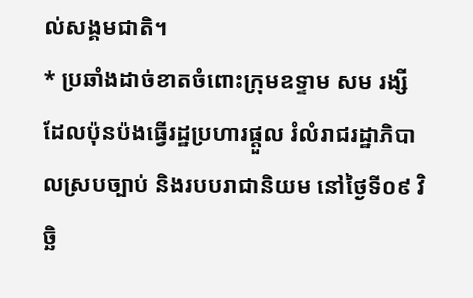ល់សង្គមជាតិ។
* ប្រឆាំងដាច់ខាតចំពោះក្រុមឧទ្ទាម សម រង្សី ដែលប៉ុនប៉ងធ្វើរដ្ឋប្រហារផ្តួល រំលំរាជរដ្ឋាភិបាលស្របច្បាប់ និងរបបរាជានិយម នៅថ្ងៃទី០៩ វិច្ឆិ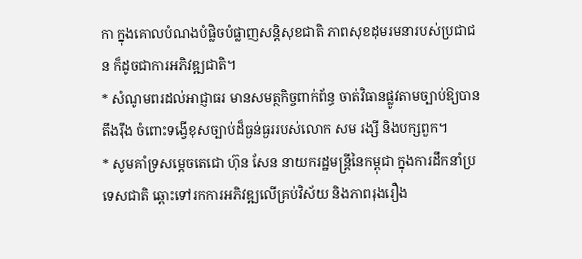កា ក្នុងគោលបំណងបំផ្លិចបំផ្លាញសន្តិសុខជាតិ ភាពសុខដុមរមនារបស់ប្រជាជន ក៏ដូចជាការអភិវឌ្ឍជាតិ។
* សំណូមពរដល់អាជ្ញាធរ មានសមត្ថកិច្ចពាក់ព័ន្ធ ចាត់វិធានផ្លូវតាមច្បាប់ឱ្យបានតឹងរ៉ឹង ចំពោះទង្វើខុសច្បាប់ដ៏ធ្ងន់ធ្ងររបស់លោក សម រង្សី និងបក្សពួក។
* សូមគាំទ្រសម្តេចតេជោ ហ៊ុន សែន នាយករដ្ឋមន្ត្រីនៃកម្ពុជា ក្នុងការដឹកនាំប្រទេសជាតិ ឆ្ពោះទៅរកការអភិវឌ្ឍលើគ្រប់វិស័យ និងភាពរុងរឿង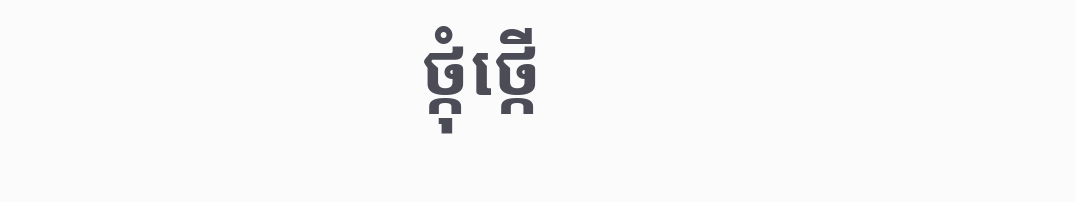ថ្កុំថ្កើ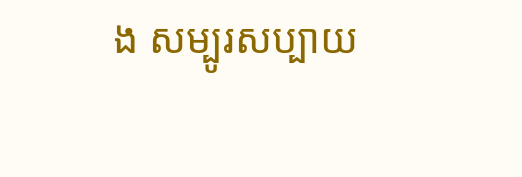ង សម្បូរសប្បាយ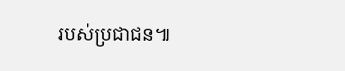របស់ប្រជាជន៕